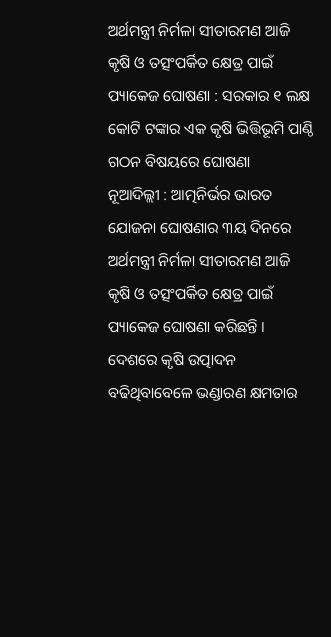ଅର୍ଥମନ୍ତ୍ରୀ ନିର୍ମଳା ସୀତାରମଣ ଆଜି କୃଷି ଓ ତତ୍ସଂପର୍କିତ କ୍ଷେତ୍ର ପାଇଁ ପ୍ୟାକେଜ ଘୋଷଣା : ସରକାର ୧ ଲକ୍ଷ କୋଟି ଟଙ୍କାର ଏକ କୃଷି ଭିତ୍ତିଭୂମି ପାଣ୍ଠି ଗଠନ ବିଷୟରେ ଘୋଷଣା
ନୂଆଦିଲ୍ଲୀ : ଆତ୍ମନିର୍ଭର ଭାରତ ଯୋଜନା ଘୋଷଣାର ୩ୟ ଦିନରେ ଅର୍ଥମନ୍ତ୍ରୀ ନିର୍ମଳା ସୀତାରମଣ ଆଜି କୃଷି ଓ ତତ୍ସଂପର୍କିତ କ୍ଷେତ୍ର ପାଇଁ ପ୍ୟାକେଜ ଘୋଷଣା କରିଛନ୍ତି ।
ଦେଶରେ କୃଷି ଉତ୍ପାଦନ ବଢିଥିବାବେଳେ ଭଣ୍ଡାରଣ କ୍ଷମତାର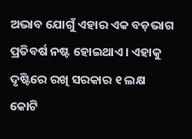ଅଭାବ ଯୋଗୁଁ ଏହାର ଏକ ବଡ଼ଭାଗ ପ୍ରତିବର୍ଷ ନଷ୍ଟ ହୋଇଥାଏ । ଏହାକୁ ଦୃଷ୍ଟିରେ ରଖି ସରକାର ୧ ଲକ୍ଷ କୋଟି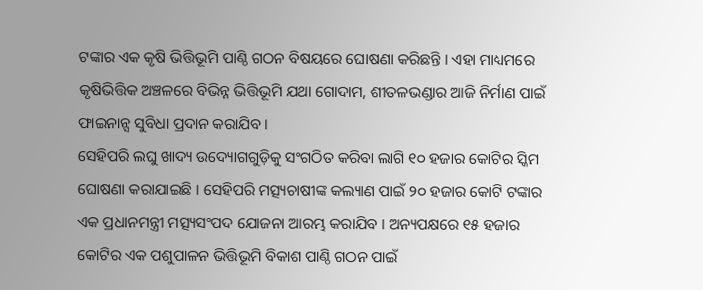ଟଙ୍କାର ଏକ କୃଷି ଭିତ୍ତିଭୂମି ପାଣ୍ଠି ଗଠନ ବିଷୟରେ ଘୋଷଣା କରିଛନ୍ତି । ଏହା ମାଧ୍ୟମରେ କୃଷିଭିତ୍ତିକ ଅଞ୍ଚଳରେ ବିଭିନ୍ନ ଭିତ୍ତିଭୂମି ଯଥା ଗୋଦାମ, ଶୀତଳଭଣ୍ଡାର ଆଜି ନିର୍ମାଣ ପାଇଁ ଫାଇନାନ୍ସ ସୁବିଧା ପ୍ରଦାନ କରାଯିବ ।
ସେହିପରି ଲଘୁ ଖାଦ୍ୟ ଉଦ୍ୟୋଗଗୁଡ଼ିକୁ ସଂଗଠିତ କରିବା ଲାଗି ୧୦ ହଜାର କୋଟିର ସ୍କିମ ଘୋଷଣା କରାଯାଇଛି । ସେହିପରି ମତ୍ସ୍ୟଚାଷୀଙ୍କ କଲ୍ୟାଣ ପାଇଁ ୨୦ ହଜାର କୋଟି ଟଙ୍କାର ଏକ ପ୍ରଧାନମନ୍ତ୍ରୀ ମତ୍ସ୍ୟସଂପଦ ଯୋଜନା ଆରମ୍ଭ କରାଯିବ । ଅନ୍ୟପକ୍ଷରେ ୧୫ ହଜାର କୋଟିର ଏକ ପଶୁପାଳନ ଭିତ୍ତିଭୂମି ବିକାଶ ପାଣ୍ଠି ଗଠନ ପାଇଁ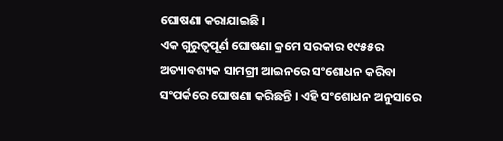ଘୋଷଣା କରାଯାଇଛି ।
ଏକ ଗୁରୁତ୍ୱପୂର୍ଣ ଘୋଷଣା କ୍ରମେ ସରକାର ୧୯୫୫ର ଅତ୍ୟାବଶ୍ୟକ ସାମଗ୍ରୀ ଆଇନରେ ସଂଶୋଧନ କରିବା ସଂପର୍କରେ ଘୋଷଣା କରିଛନ୍ତି । ଏହି ସଂଶୋଧନ ଅନୁସାରେ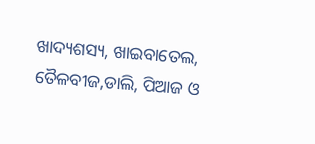ଖାଦ୍ୟଶସ୍ୟ, ଖାଇବାତେଲ, ତୈଳବୀଜ,ଡାଲି, ପିଆଜ ଓ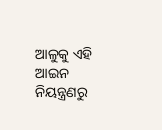ଆଳୁକୁ ଏହି ଆଇନ ନିୟନ୍ତ୍ରଣରୁ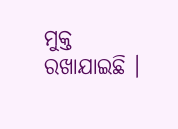ମୁକ୍ତ ରଖାଯାଇଛି ।